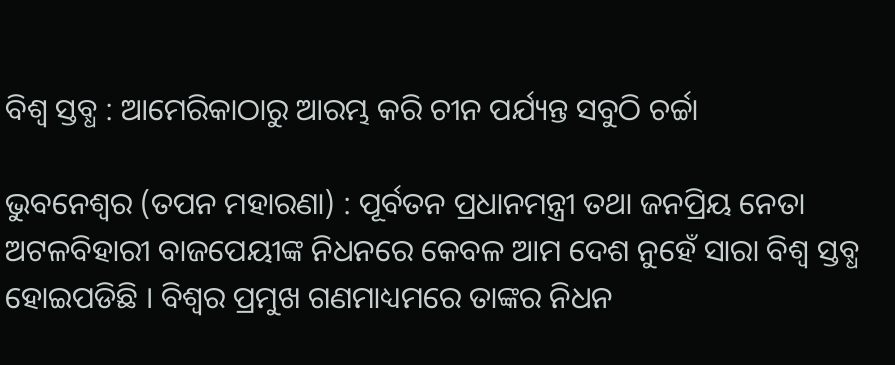ବିଶ୍ୱ ସ୍ତବ୍ଧ : ଆମେରିକାଠାରୁ ଆରମ୍ଭ କରି ଚୀନ ପର୍ଯ୍ୟନ୍ତ ସବୁଠି ଚର୍ଚ୍ଚା

ଭୁବନେଶ୍ୱର (ତପନ ମହାରଣା) : ପୂର୍ବତନ ପ୍ରଧାନମନ୍ତ୍ରୀ ତଥା ଜନପ୍ରିୟ ନେତା ଅଟଳବିହାରୀ ବାଜପେୟୀଙ୍କ ନିଧନରେ କେବଳ ଆମ ଦେଶ ନୁହେଁ ସାରା ବିଶ୍ୱ ସ୍ତବ୍ଧ ହୋଇପଡିଛି । ବିଶ୍ୱର ପ୍ରମୁଖ ଗଣମାଧ୍ୟମରେ ତାଙ୍କର ନିଧନ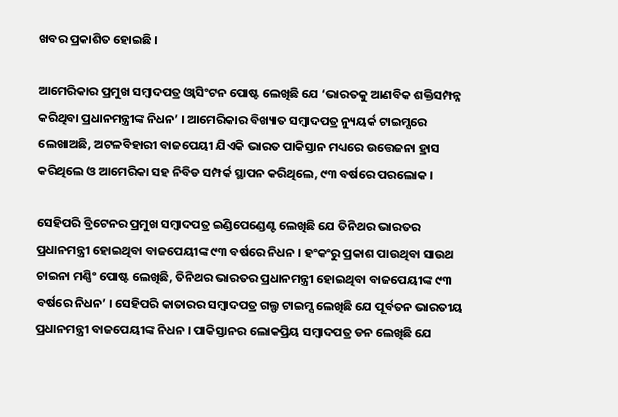ଖବର ପ୍ରକାଶିତ ହୋଇଛି ।

ଆମେରିକାର ପ୍ରମୁଖ ସମ୍ବାଦପତ୍ର ଓ୍ଵାସିଂଟନ ପୋଷ୍ଟ ଲେଖିଛି ଯେ ‘ଭାରତକୁ ଆଣବିକ ଶକ୍ତିସମ୍ପନ୍ନ କରିଥିବା ପ୍ରଧାନମନ୍ତ୍ରୀଙ୍କ ନିଧନ’ । ଆମେରିକାର ବିଖ୍ୟାତ ସମ୍ବାଦପତ୍ର ନ୍ୟୁୟର୍କ ଟାଇମ୍ସରେ ଲେଖାଅଛି, ଅଟଳବିହାରୀ ବାଜପେୟୀ ଯିଏକି ଭାରତ ପାକିସ୍ତାନ ମଧ୍ୟରେ ଉତ୍ତେଜନା ହ୍ରାସ କରିଥିଲେ ଓ ଆମେରିକା ସହ ନିବିଡ ସମ୍ପର୍କ ସ୍ଥାପନ କରିଥିଲେ, ୯୩ ବର୍ଷରେ ପରଲୋକ ।

ସେହିପରି ବ୍ରିଟେନର ପ୍ରମୁଖ ସମ୍ବାଦପତ୍ର ଇଣ୍ଡିପେଣ୍ଡେଣ୍ଟ ଲେଖିଛି ଯେ ତିନିଥର ଭାରତର ପ୍ରଧାନମନ୍ତ୍ରୀ ହୋଇଥିବା ବାଜପେୟୀଙ୍କ ୯୩ ବର୍ଷରେ ନିଧନ । ହଂକଂରୁ ପ୍ରକାଶ ପାଉଥିବା ସାଉଥ ଚାଇନା ମଣ୍ଣିଂ ପୋଷ୍ଟ ଲେଖିଛି, ତିନିଥର ଭାରତର ପ୍ରଧାନମନ୍ତ୍ରୀ ହୋଇଥିବା ବାଜପେୟୀଙ୍କ ୯୩ ବର୍ଷରେ ନିଧନ’ । ସେହିପରି କାତାରର ସମ୍ବାଦପତ୍ର ଗଲ୍ଫ ଟାଇମ୍ସ ଲେଖିଛି ଯେ ପୂର୍ବତନ ଭାରତୀୟ ପ୍ରଧାନମନ୍ତ୍ରୀ ବାଜପେୟୀଙ୍କ ନିଧନ । ପାକିସ୍ତାନର ଲୋକପ୍ରିୟ ସମ୍ବାଦପତ୍ର ଡନ ଲେଖିଛି ଯେ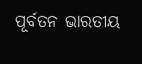ପୂର୍ବତନ ଭାରତୀୟ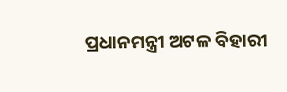ପ୍ରଧାନମନ୍ତ୍ରୀ ଅଟଳ ବିହାରୀ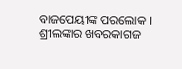ବାଜପେୟୀଙ୍କ ପରଲୋକ । ଶ୍ରୀଲଙ୍କାର ଖବରକାଗଜ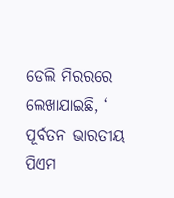ଡେଲି ମିରରରେ ଲେଖାଯାଇଛି, ‘ ପୂର୍ବତନ ଭାରତୀୟ ପିଏମ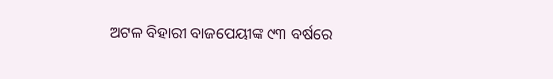ଅଟଳ ବିହାରୀ ବାଜପେୟୀଙ୍କ ୯୩ ବର୍ଷରେ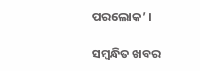ପରଲୋକ’ ।

ସମ୍ବନ୍ଧିତ ଖବର